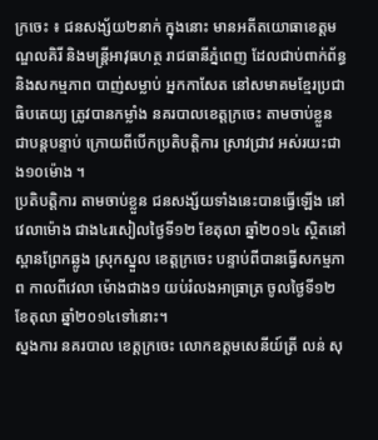ក្រចេះ ៖ ជនសង្ស័យ២នាក់ ក្នុងនោះ មានអតីតយោធាខេត្តមណ្ឌលគិរី និងមន្រ្តីអាវុធហត្ថ រាជធានីភ្នំពេញ ដែលជាប់ពាក់ព័ន្ធ និងសកម្មភាព បាញ់សម្លាប់ អ្នកកាសែត នៅសមាគមខ្មែរប្រជាធិបតេយ្យ ត្រូវបានកម្លាំង នគរបាលខេត្តក្រចេះ តាមចាប់ខ្លួន ជាបន្តបន្ទាប់ ក្រោយពីបើកប្រតិបត្តិការ ស្រាវជ្រាវ អស់រយះជាង១០ម៉ោង ។
ប្រតិបត្តិការ តាមចាប់ខ្លួន ជនសង្ស័យទាំងនេះបានធ្វើឡើង នៅវេលាម៉ោង ជាង៤រសៀលថ្ងៃទី១២ ខែតុលា ឆ្នាំ២០១៤ ស្ថិតនៅស្ពានព្រែកឆ្លូង ស្រុកស្នួល ខេត្តក្រចេះ បន្ទាប់ពីបានធ្វើសកម្មភាព កាលពីវេលា ម៉ោងជាង១ យប់រំលងអាធ្រាត្រ ចូលថ្ងៃទី១២ ខែតុលា ឆ្នាំ២០១៤ទៅនោះ។
ស្នងការ នគរបាល ខេត្តក្រចេះ លោកឧត្តមសេនីយ៍ត្រី លន់ សុ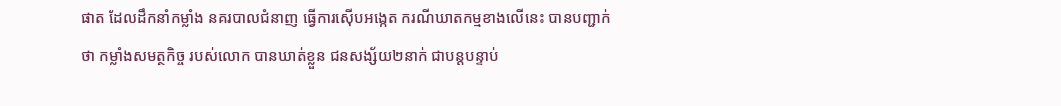ផាត ដែលដឹកនាំកម្លាំង នគរបាលជំនាញ ធ្វើការស៊ើបអង្កេត ករណីឃាតកម្មខាងលើនេះ បានបញ្ជាក់ថា កម្លាំងសមត្ថកិច្ច របស់លោក បានឃាត់ខ្លួន ជនសង្ស័យ២នាក់ ជាបន្តបន្ទាប់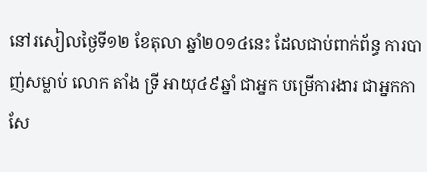នៅរសៀលថ្ងៃទី១២ ខែតុលា ឆ្នាំ២០១៤នេះ ដែលជាប់ពាក់ព័ន្ធ ការបាញ់សម្លាប់ លោក តាំង ទ្រី អាយុ៤៩ឆ្នាំ ជាអ្នក បម្រើការងារ ជាអ្នកកាសែ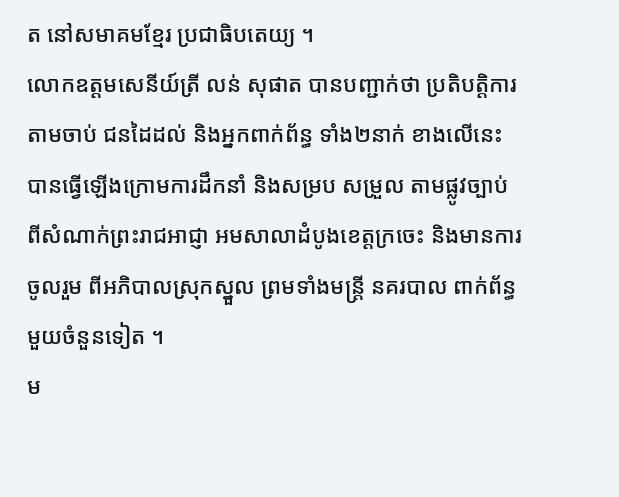ត នៅសមាគមខ្មែរ ប្រជាធិបតេយ្យ ។
លោកឧត្តមសេនីយ៍ត្រី លន់ សុផាត បានបញ្ជាក់ថា ប្រតិបត្តិការតាមចាប់ ជនដៃដល់ និងអ្នកពាក់ព័ន្ធ ទាំង២នាក់ ខាងលើនេះ បានធ្វើឡើងក្រោមការដឹកនាំ និងសម្រប សម្រួល តាមផ្លូវច្បាប់ ពីសំណាក់ព្រះរាជអាជ្ញា អមសាលាដំបូងខេត្តក្រចេះ និងមានការចូលរួម ពីអភិបាលស្រុកស្នួល ព្រមទាំងមន្រ្តី នគរបាល ពាក់ព័ន្ធមួយចំនួនទៀត ។
ម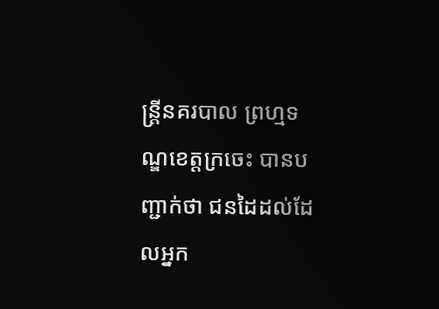ន្រ្តីនគរបាល ព្រហ្មទណ្ឌខេត្តក្រចេះ បានបញ្ជាក់ថា ជនដៃដល់ដែលអ្នក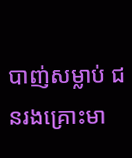បាញ់សម្លាប់ ជនរងគ្រោះមា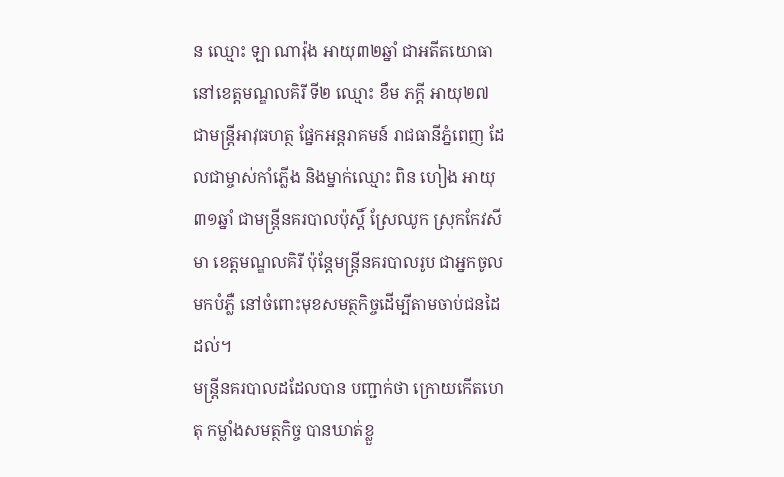ន ឈ្មោះ ឡា ណារ៉ុង អាយុ៣២ឆ្នាំ ជាអតីតយោធា នៅខេត្តមណ្ឌលគិរី ទី២ ឈ្មោះ ខឹម ភក្តី អាយុ២៧ ជាមន្រ្តីអាវុធហត្ថ ផ្នែកអន្តរាគមន៍ រាជធានីភ្នំពេញ ដែលជាម្ចាស់កាំភ្លើង និងម្នាក់ឈ្មោះ ពិន ហៀង អាយុ៣១ឆ្នាំ ជាមន្រ្តីនគរបាលប៉ុស្តិ៍ ស្រែឈូក ស្រុកកែវសីមា ខេត្តមណ្ឌលគិរី ប៉ុន្តែមន្រ្តីនគរបាលរូប ជាអ្នកចូលមកបំភ្លឺ នៅចំពោះមុខសមត្ថកិច្ចដើម្បីតាមចាប់ជនដៃដល់។
មន្រ្តីនគរបាលដដែលបាន បញ្ជាក់ថា ក្រោយកើតហេតុ កម្លាំងសមត្ថកិច្ច បានឃាត់ខ្លួ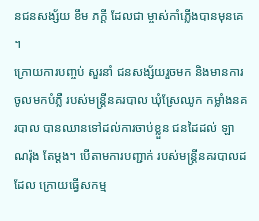នជនសង្ស័យ ខឹម ភក្តី ដែលជា ម្ចាស់កាំភ្លើងបានមុនគេ ។
ក្រោយការបញ្ចប់ សួរនាំ ជនសង្ស័យរួចមក និងមានការចូលមកបំភ្លឺ របស់មន្រ្តីនគរបាល ឃុំស្រែឈូក កម្លាំងនគរបាល បានឈានទៅដល់ការចាប់ខ្លួន ជនដៃដល់ ឡា ណរ៉ុង តែម្តង។ បើតាមការបញ្ជាក់ របស់មន្រ្តីនគរបាលដដែល ក្រោយធ្វើសកម្ម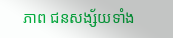ភាព ជនសង្ស័យទាំង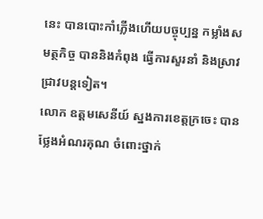នេះ បានបោះកាំភ្លើងហើយបច្ចុប្បន្ន កម្លាំងសមត្ថកិច្ច បាននិងកំពុង ធ្វើការសួរនាំ និងស្រាវជ្រាវបន្តទៀត។
លោក ឧត្តមសេនីយ៍ ស្នងការខេត្តក្រចេះ បានថ្លែងអំណរគុណ ចំពោះថ្នាក់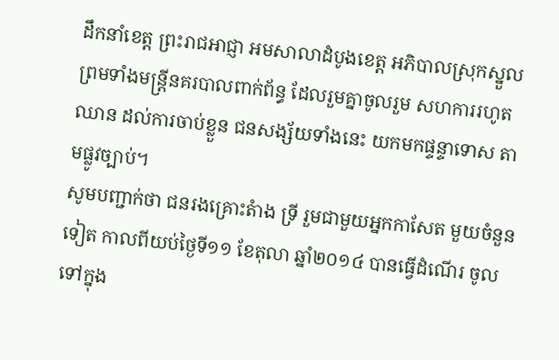ដឹកនាំខេត្ត ព្រះរាជអាជ្ញា អមសាលាដំបូងខេត្ត អភិបាលស្រុកស្នួល ព្រមទាំងមន្រ្តីនគរបាលពាក់ព័ន្ធ ដែលរួមគ្នាចូលរួម សហការរហូតឈាន ដល់ការចាប់ខ្លួន ជនសង្ស័យទាំងនេះ យកមកផ្ទន្ទាទោស តាមផ្លូវច្បាប់។
សូមបញ្ជាក់ថា ជនរងគ្រោះតំាង ទ្រី រួមជាមួយអ្នកកាសែត មួយចំនួនទៀត កាលពីយប់ថ្ងៃទី១១ ខែតុលា ឆ្នាំ២០១៤ បានធ្វើដំណើរ ចូលទៅក្នុង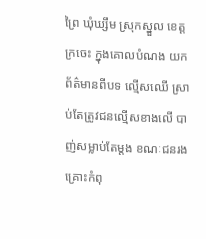ព្រៃ ឃុំឃ្សឹម ស្រុកស្នួល ខេត្តក្រចេះ ក្នុងគោលបំណង យកព័ត៌មានពីបទ ល្មើសឈើ ស្រាប់តែត្រូវជនល្មើសខាងលើ បាញ់សម្លាប់តែម្តង ខណៈជនរងគ្រោះកំពុ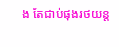ង តែជាប់ផុងរថយន្ត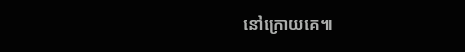នៅក្រោយគេ៕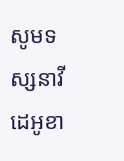សូមទស្សនាវីដេអូខា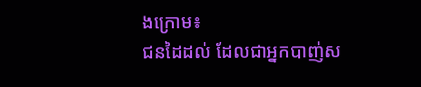ងក្រោម៖
ជនដៃដល់ ដែលជាអ្នកបាញ់ស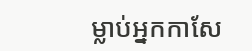ម្លាប់អ្នកកាសែ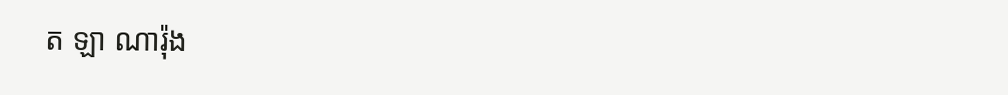ត ឡា ណារ៉ុង